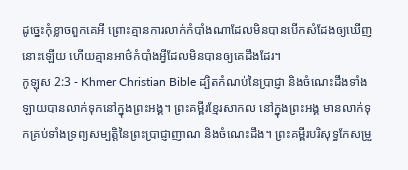ដូច្នេះកុំខ្លាចពួកគេអី ព្រោះគ្មានការលាក់កំបាំងណាដែលមិនបានបើកសំដែងឲ្យឃើញនោះឡើយ ហើយគ្មានអាថ៌កំបាំងអ្វីដែលមិនបានឲ្យគេដឹងដែរ។
កូឡុស 2:3 - Khmer Christian Bible ដ្បិតកំណប់នៃប្រាជ្ញា និងចំណេះដឹងទាំងឡាយបានលាក់ទុកនៅក្នុងព្រះអង្គ។ ព្រះគម្ពីរខ្មែរសាកល នៅក្នុងព្រះអង្គ មានលាក់ទុកគ្រប់ទាំងទ្រព្យសម្បត្តិនៃព្រះប្រាជ្ញាញាណ និងចំណេះដឹង។ ព្រះគម្ពីរបរិសុទ្ធកែសម្រួ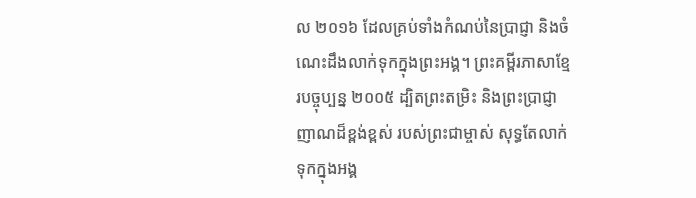ល ២០១៦ ដែលគ្រប់ទាំងកំណប់នៃប្រាជ្ញា និងចំណេះដឹងលាក់ទុកក្នុងព្រះអង្គ។ ព្រះគម្ពីរភាសាខ្មែរបច្ចុប្បន្ន ២០០៥ ដ្បិតព្រះតម្រិះ និងព្រះប្រាជ្ញាញាណដ៏ខ្ពង់ខ្ពស់ របស់ព្រះជាម្ចាស់ សុទ្ធតែលាក់ទុកក្នុងអង្គ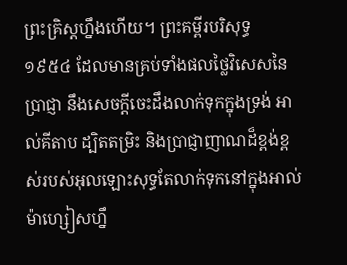ព្រះគ្រិស្តហ្នឹងហើយ។ ព្រះគម្ពីរបរិសុទ្ធ ១៩៥៤ ដែលមានគ្រប់ទាំងផលថ្លៃវិសេសនៃប្រាជ្ញា នឹងសេចក្ដីចេះដឹងលាក់ទុកក្នុងទ្រង់ អាល់គីតាប ដ្បិតតម្រិះ និងប្រាជ្ញាញាណដ៏ខ្ពង់ខ្ពស់របស់អុលឡោះសុទ្ធតែលាក់ទុកនៅក្នុងអាល់ម៉ាហ្សៀសហ្នឹ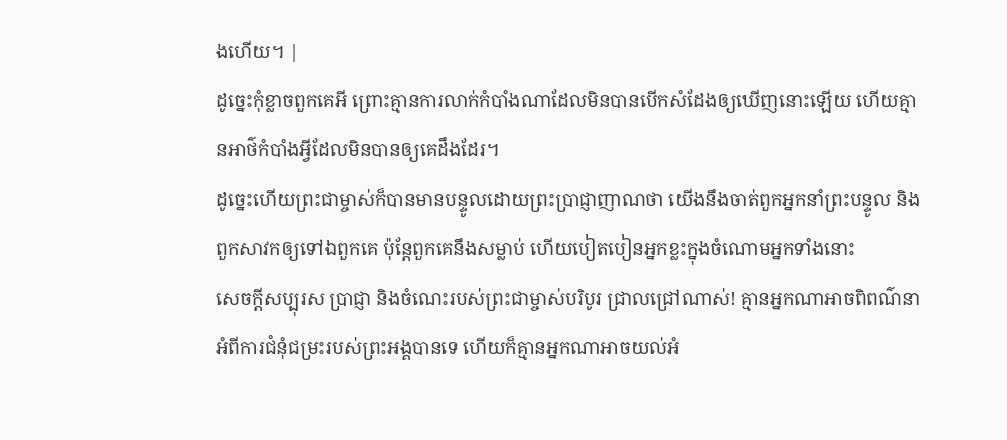ងហើយ។ |
ដូច្នេះកុំខ្លាចពួកគេអី ព្រោះគ្មានការលាក់កំបាំងណាដែលមិនបានបើកសំដែងឲ្យឃើញនោះឡើយ ហើយគ្មានអាថ៌កំបាំងអ្វីដែលមិនបានឲ្យគេដឹងដែរ។
ដូច្នេះហើយព្រះជាម្ចាស់ក៏បានមានបន្ទូលដោយព្រះប្រាជ្ញាញាណថា យើងនឹងចាត់ពួកអ្នកនាំព្រះបន្ទូល និងពួកសាវកឲ្យទៅឯពួកគេ ប៉ុន្ដែពួកគេនឹងសម្លាប់ ហើយបៀតបៀនអ្នកខ្លះក្នុងចំណោមអ្នកទាំងនោះ
សេចក្ដីសប្បុរស ប្រាជ្ញា និងចំណេះរបស់ព្រះជាម្ចាស់បរិបូរ ជ្រាលជ្រៅណាស់! គ្មានអ្នកណាអាចពិពណ៌នាអំពីការជំនុំជម្រះរបស់ព្រះអង្គបានទេ ហើយក៏គ្មានអ្នកណាអាចយល់អំ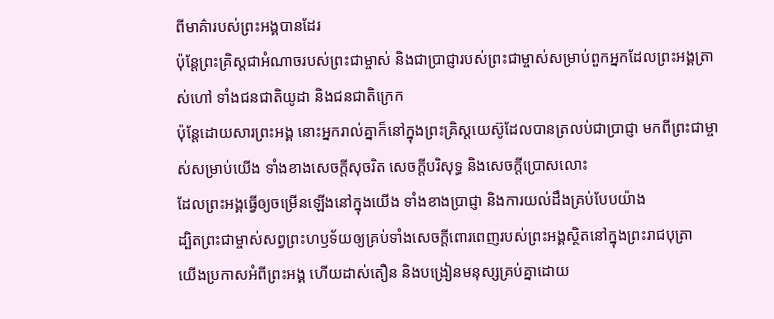ពីមាគ៌ារបស់ព្រះអង្គបានដែរ
ប៉ុន្ដែព្រះគ្រិស្ដជាអំណាចរបស់ព្រះជាម្ចាស់ និងជាប្រាជ្ញារបស់ព្រះជាម្ចាស់សម្រាប់ពួកអ្នកដែលព្រះអង្គត្រាស់ហៅ ទាំងជនជាតិយូដា និងជនជាតិក្រេក
ប៉ុន្ដែដោយសារព្រះអង្គ នោះអ្នករាល់គ្នាក៏នៅក្នុងព្រះគ្រិស្ដយេស៊ូដែលបានត្រលប់ជាប្រាជ្ញា មកពីព្រះជាម្ចាស់សម្រាប់យើង ទាំងខាងសេចក្ដីសុចរិត សេចក្ដីបរិសុទ្ធ និងសេចក្ដីប្រោសលោះ
ដែលព្រះអង្គធ្វើឲ្យចម្រើនឡើងនៅក្នុងយើង ទាំងខាងប្រាជ្ញា និងការយល់ដឹងគ្រប់បែបយ៉ាង
ដ្បិតព្រះជាម្ចាស់សព្វព្រះហឫទ័យឲ្យគ្រប់ទាំងសេចក្ដីពោរពេញរបស់ព្រះអង្គស្ថិតនៅក្នុងព្រះរាជបុត្រា
យើងប្រកាសអំពីព្រះអង្គ ហើយដាស់តឿន និងបង្រៀនមនុស្សគ្រប់គ្នាដោយ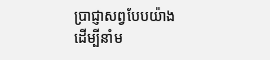ប្រាជ្ញាសព្វបែបយ៉ាង ដើម្បីនាំម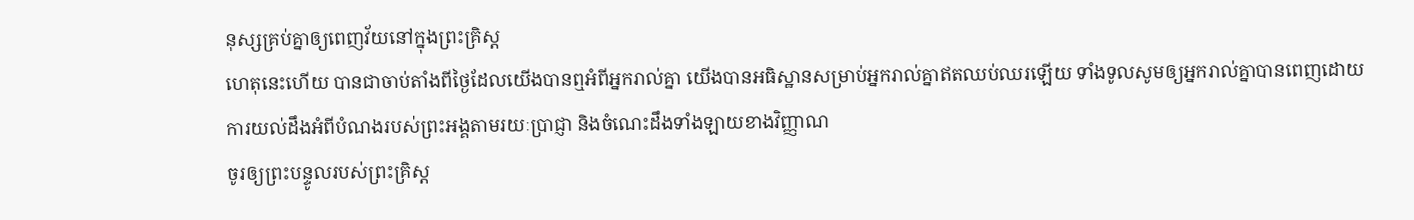នុស្សគ្រប់គ្នាឲ្យពេញវ័យនៅក្នុងព្រះគ្រិស្ដ
ហេតុនេះហើយ បានជាចាប់តាំងពីថ្ងៃដែលយើងបានឮអំពីអ្នករាល់គ្នា យើងបានអធិស្ឋានសម្រាប់អ្នករាល់គ្នាឥតឈប់ឈរឡើយ ទាំងទូលសូមឲ្យអ្នករាល់គ្នាបានពេញដោយការយល់ដឹងអំពីបំណងរបស់ព្រះអង្គតាមរយៈប្រាជ្ញា និងចំណេះដឹងទាំងឡាយខាងវិញ្ញាណ
ចូរឲ្យព្រះបន្ទូលរបស់ព្រះគ្រិស្ដ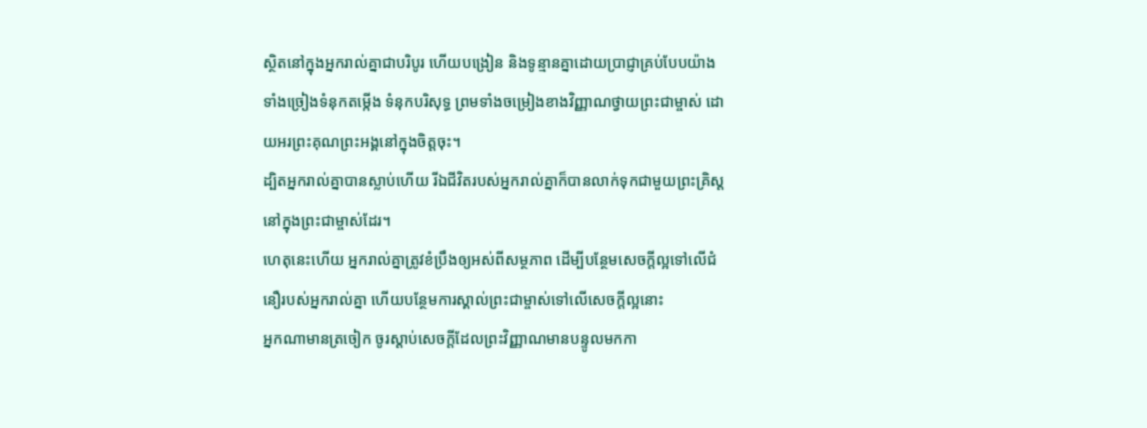ស្ថិតនៅក្នុងអ្នករាល់គ្នាជាបរិបូរ ហើយបង្រៀន និងទូន្មានគ្នាដោយប្រាជ្ញាគ្រប់បែបយ៉ាង ទាំងច្រៀងទំនុកតម្កើង ទំនុកបរិសុទ្ធ ព្រមទាំងចម្រៀងខាងវិញ្ញាណថ្វាយព្រះជាម្ចាស់ ដោយអរព្រះគុណព្រះអង្គនៅក្នុងចិត្ដចុះ។
ដ្បិតអ្នករាល់គ្នាបានស្លាប់ហើយ រីឯជីវិតរបស់អ្នករាល់គ្នាក៏បានលាក់ទុកជាមួយព្រះគ្រិស្ដនៅក្នុងព្រះជាម្ចាស់ដែរ។
ហេតុនេះហើយ អ្នករាល់គ្នាត្រូវខំប្រឹងឲ្យអស់ពីសម្ថភាព ដើម្បីបន្ថែមសេចក្ដីល្អទៅលើជំនឿរបស់អ្នករាល់គ្នា ហើយបន្ថែមការស្គាល់ព្រះជាម្ចាស់ទៅលើសេចក្ដីល្អនោះ
អ្នកណាមានត្រចៀក ចូរស្ដាប់សេចក្ដីដែលព្រះវិញ្ញាណមានបន្ទូលមកកា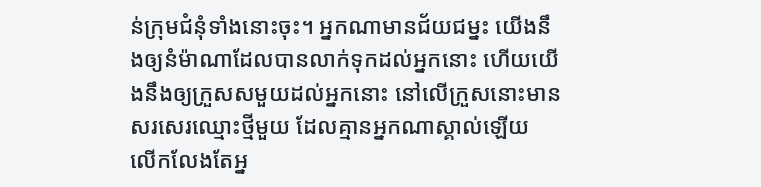ន់ក្រុមជំនុំទាំងនោះចុះ។ អ្នកណាមានជ័យជម្នះ យើងនឹងឲ្យនំម៉ាណាដែលបានលាក់ទុកដល់អ្នកនោះ ហើយយើងនឹងឲ្យក្រួសសមួយដល់អ្នកនោះ នៅលើក្រួសនោះមានសរសេរឈ្មោះថ្មីមួយ ដែលគ្មានអ្នកណាស្គាល់ឡើយ លើកលែងតែអ្ន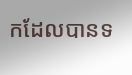កដែលបានទ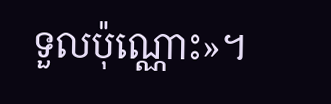ទួលប៉ុណ្ណោះ»។